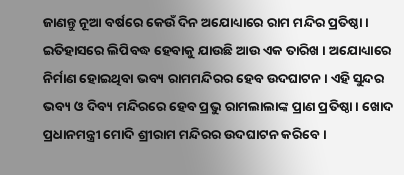ଜାଣନ୍ତୁ ନୂଆ ବର୍ଷରେ କେଉଁ ଦିନ ଅଯୋଧ୍ୟାରେ ରାମ ମନ୍ଦିର ପ୍ରତିଷ୍ଠା ।
ଇତିହାସରେ ଲିପିବଦ୍ଧ ହେବାକୁ ଯାଉଛି ଆଉ ଏକ ତାରିଖ । ଅଯୋଧ୍ୟାରେ ନିର୍ମାଣ ହୋଇଥିବା ଭବ୍ୟ ରାମମନ୍ଦିରର ହେବ ଉଦଘାଟନ । ଏହି ସୁନ୍ଦର ଭବ୍ୟ ଓ ଦିବ୍ୟ ମନ୍ଦିରରେ ହେବ ପ୍ରଭୁ ରାମଲାଲାଙ୍କ ପ୍ରାଣ ପ୍ରତିଷ୍ଠା । ଖୋଦ ପ୍ରଧାନମନ୍ତ୍ରୀ ମୋଦି ଶ୍ରୀରାମ ମନ୍ଦିରର ଉଦଘାଟନ କରିବେ ।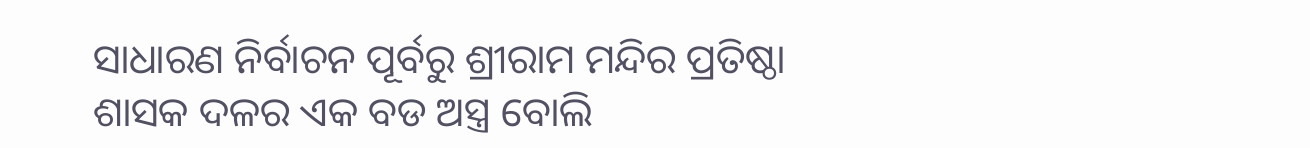ସାଧାରଣ ନିର୍ବାଚନ ପୂର୍ବରୁ ଶ୍ରୀରାମ ମନ୍ଦିର ପ୍ରତିଷ୍ଠା ଶାସକ ଦଳର ଏକ ବଡ ଅସ୍ତ୍ର ବୋଲି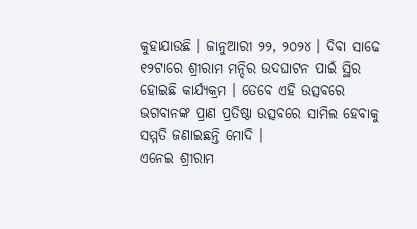କୁହାଯାଉଛି । ଜାନୁଆରୀ ୨୨, ୨୦୨୪ । ଦିବା ସାଢେ ୧୨ଟାରେ ଶ୍ରୀରାମ ମନ୍ଦିର ଉଦଘାଟନ ପାଇଁ ସ୍ଥିର ହୋଇଛି କାର୍ଯ୍ୟକ୍ରମ । ତେବେ ଏହି ଉତ୍ସବରେ ଭଗବାନଙ୍କ ପ୍ରାଣ ପ୍ରତିଷ୍ଠା ଉତ୍ସବରେ ସାମିଲ ହେବାକୁ ସମ୍ମତି ଜଣାଇଛନ୍ତି ମୋଦି ।
ଏନେଇ ଶ୍ରୀରାମ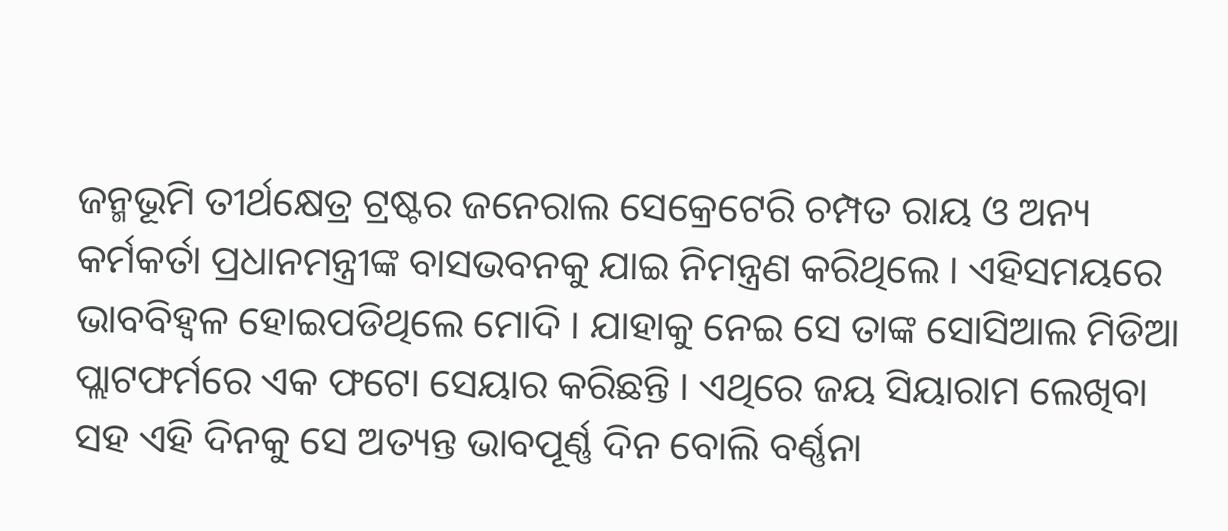ଜନ୍ମଭୂମି ତୀର୍ଥକ୍ଷେତ୍ର ଟ୍ରଷ୍ଟର ଜନେରାଲ ସେକ୍ରେଟେରି ଚମ୍ପତ ରାୟ ଓ ଅନ୍ୟ କର୍ମକର୍ତା ପ୍ରଧାନମନ୍ତ୍ରୀଙ୍କ ବାସଭବନକୁ ଯାଇ ନିମନ୍ତ୍ରଣ କରିଥିଲେ । ଏହିସମୟରେ ଭାବବିହ୍ୱଳ ହୋଇପଡିଥିଲେ ମୋଦି । ଯାହାକୁ ନେଇ ସେ ତାଙ୍କ ସୋସିଆଲ ମିଡିଆ ପ୍ଲାଟଫର୍ମରେ ଏକ ଫଟୋ ସେୟାର କରିଛନ୍ତି । ଏଥିରେ ଜୟ ସିୟାରାମ ଲେଖିବା ସହ ଏହି ଦିନକୁ ସେ ଅତ୍ୟନ୍ତ ଭାବପୂର୍ଣ୍ଣ ଦିନ ବୋଲି ବର୍ଣ୍ଣନା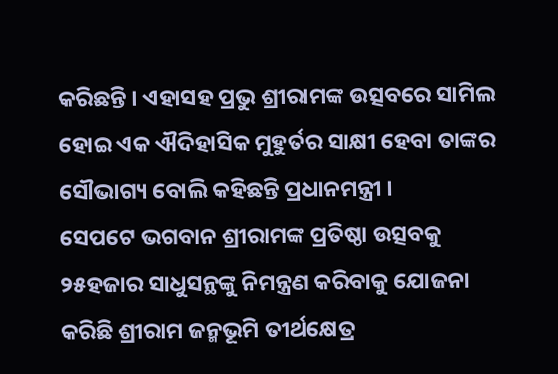କରିଛନ୍ତି । ଏହାସହ ପ୍ରଭୁ ଶ୍ରୀରାମଙ୍କ ଉତ୍ସବରେ ସାମିଲ ହୋଇ ଏକ ଐଦିହାସିକ ମୁହୁର୍ତର ସାକ୍ଷୀ ହେବା ତାଙ୍କର ସୌଭାଗ୍ୟ ବୋଲି କହିଛନ୍ତି ପ୍ରଧାନମନ୍ତ୍ରୀ ।
ସେପଟେ ଭଗବାନ ଶ୍ରୀରାମଙ୍କ ପ୍ରତିଷ୍ଠା ଉତ୍ସବକୁ ୨୫ହଜାର ସାଧୁସନ୍ଥଙ୍କୁ ନିମନ୍ତ୍ରଣ କରିବାକୁ ଯୋଜନା କରିଛି ଶ୍ରୀରାମ ଜନ୍ମଭୂମି ତୀର୍ଥକ୍ଷେତ୍ର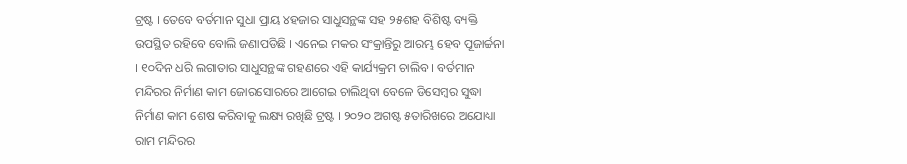ଟ୍ରଷ୍ଟ । ତେବେ ବର୍ତମାନ ସୁଧା ପ୍ରାୟ ୪ହଜାର ସାଧୁସନ୍ଥଙ୍କ ସହ ୨୫ଶହ ବିଶିଷ୍ଟ ବ୍ୟକ୍ତି ଉପସ୍ଥିତ ରହିବେ ବୋଲି ଜଣାପଡିଛି । ଏନେଇ ମକର ସଂକ୍ରାନ୍ତିରୁ ଆରମ୍ଭ ହେବ ପୂଜାର୍ଚ୍ଚନା । ୧୦ଦିନ ଧରି ଲଗାତାର ସାଧୁସନ୍ଥଙ୍କ ଗହଣରେ ଏହି କାର୍ଯ୍ୟକ୍ରମ ଚାଲିବ । ବର୍ତମାନ ମନ୍ଦିରର ନିର୍ମାଣ କାମ ଜୋରସୋରରେ ଆଗେଇ ଚାଲିଥିବା ବେଳେ ଡିସେମ୍ବର ସୁଦ୍ଧା ନିର୍ମାଣ କାମ ଶେଷ କରିବାକୁ ଲକ୍ଷ୍ୟ ରଖିଛି ଟ୍ରଷ୍ଟ । ୨୦୨୦ ଅଗଷ୍ଟ ୫ତାରିଖରେ ଅଯୋଧ୍ୟା ରାମ ମନ୍ଦିରର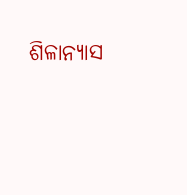ଶିଳାନ୍ୟାସ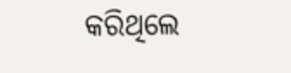କରିଥିଲେ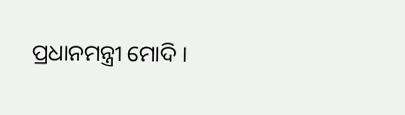ପ୍ରଧାନମନ୍ତ୍ରୀ ମୋଦି ।